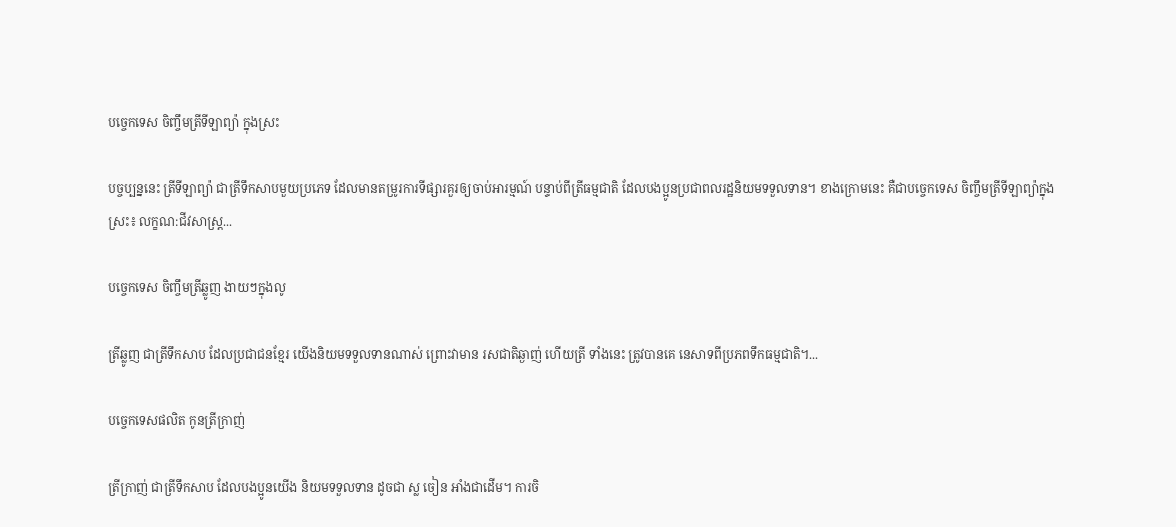បច្ចេកទេស ចិញ្ចឹមត្រីទីឡាព្យ៉ា ក្នុងស្រះ

បច្ចប្បន្ននេះ ត្រីទីឡាព្យ៉ា ជាត្រីទឹកសាបមួយប្រភេទ ដែលមានតម្រូរការទីផ្សារគួរឲ្យចាប់អារម្មណ៍ បន្ទាប់ពីត្រីធម្មជាតិ ដែលបងប្អូនប្រជាពលរដ្ឋនិយមទទួលទាន។ ខាងក្រោមនេះ គឺជាបច្ចេកទេស ចិញ្ចឹមត្រីទីឡាព្យ៉ាក្នុងស្រះ៖ លក្ខណ:ជីវសាស្រ្ត...

បច្ចេកទេស ចិញ្ចឹមត្រីឆ្លូញ ងាយៗក្នុងលូ

ត្រីឆ្លូញ ជាត្រីទឹកសាប ដែលប្រជាជនខ្មែរ យើងនិយមទទួលទានណាស់ ព្រោះវាមាន រសជាតិឆ្ងាញ់ ហើយត្រី ទាំងនេះ ត្រូវបានគេ នេសាទពីប្រភពទឹកធម្មជាតិ។...

បច្ចេកទេសផលិត កូនត្រីក្រាញ់

ត្រីក្រាញ់ ជាត្រីទឹកសាប ដែលបងប្អូនយើង និយមទទួលទាន ដូចជា ស្ល ចៀន អាំងជាដើម។ ការចិ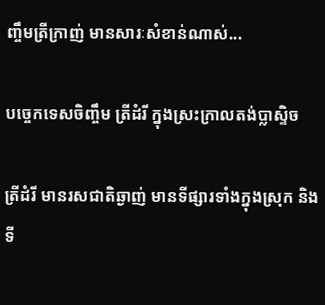ញ្ចឹមត្រីក្រាញ់ មានសារៈសំខាន់ណាស់...

បច្ចេកទេសចិញ្ចឹម ត្រីដំរី ក្នុងស្រះក្រាលតង់ប្លាស្ទិច

ត្រីដំរី មានរសជាតិឆ្ងាញ់ មានទីផ្សារទាំងក្នុងស្រុក និងទី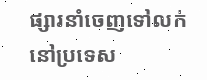ផ្សារនាំចេញទៅលក់នៅប្រទេស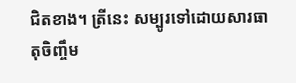ជិតខាង។ ត្រីនេះ សម្បូរទៅដោយសារធាតុចិញ្ចឹម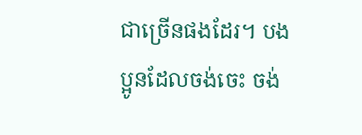ជាច្រើនផងដែរ។ បងប្អូនដែលចង់ចេះ ចង់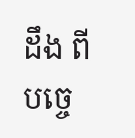ដឹង ពីបច្ចេ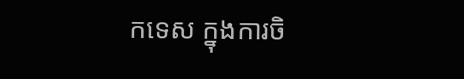កទេស ក្នុងការចិ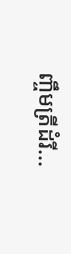ញ្ចឹមត្រីដំរី...